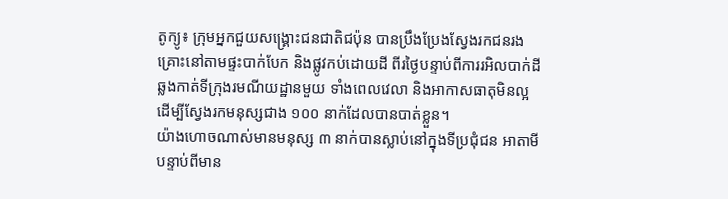តូក្យូ៖ ក្រុមអ្នកជួយសង្គ្រោះជនជាតិជប៉ុន បានប្រឹងប្រែងស្វែងរកជនរងគ្រោះនៅតាមផ្ទះបាក់បែក និងផ្លូវកប់ដោយដី ពីរថ្ងៃបន្ទាប់ពីការរអិលបាក់ដីឆ្លងកាត់ទីក្រុងរមណីយដ្ឋានមួយ ទាំងពេលវេលា និងអាកាសធាតុមិនល្អ ដើម្បីស្វែងរកមនុស្សជាង ១០០ នាក់ដែលបានបាត់ខ្លួន។
យ៉ាងហោចណាស់មានមនុស្ស ៣ នាក់បានស្លាប់នៅក្នុងទីប្រជុំជន អាតាមី បន្ទាប់ពីមាន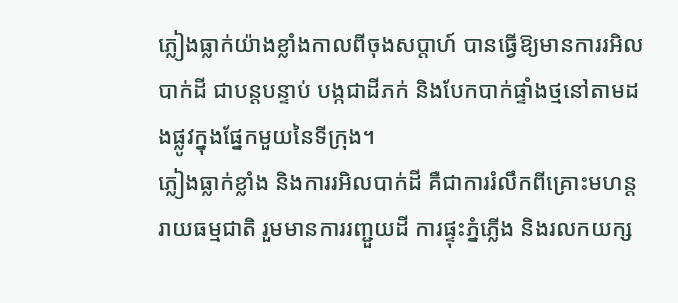ភ្លៀងធ្លាក់យ៉ាងខ្លាំងកាលពីចុងសប្តាហ៍ បានធ្វើឱ្យមានការរអិលបាក់ដី ជាបន្តបន្ទាប់ បង្កជាដីភក់ និងបែកបាក់ផ្ទាំងថ្មនៅតាមដងផ្លូវក្នុងផ្នែកមួយនៃទីក្រុង។
ភ្លៀងធ្លាក់ខ្លាំង និងការរអិលបាក់ដី គឺជាការរំលឹកពីគ្រោះមហន្តរាយធម្មជាតិ រួមមានការរញ្ជួយដី ការផ្ទុះភ្នំភ្លើង និងរលកយក្ស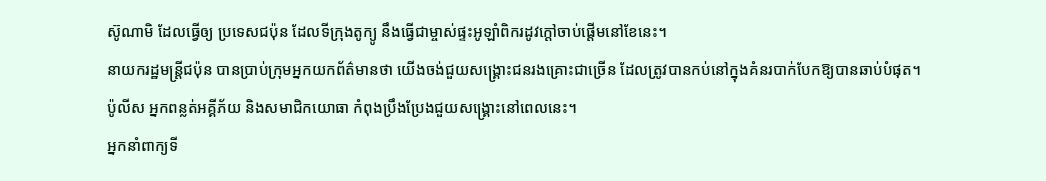ស៊ូណាមិ ដែលធ្វើឲ្យ ប្រទេសជប៉ុន ដែលទីក្រុងតូក្យូ នឹងធ្វើជាម្ចាស់ផ្ទះអូឡាំពិករដូវក្តៅចាប់ផ្តើមនៅខែនេះ។
នាយករដ្ឋមន្រ្តីជប៉ុន បានប្រាប់ក្រុមអ្នកយកព័ត៌មានថា យើងចង់ជួយសង្គ្រោះជនរងគ្រោះជាច្រើន ដែលត្រូវបានកប់នៅក្នុងគំនរបាក់បែកឱ្យបានឆាប់បំផុត។ ប៉ូលីស អ្នកពន្លត់អគ្គីភ័យ និងសមាជិកយោធា កំពុងប្រឹងប្រែងជួយសង្គ្រោះនៅពេលនេះ។
អ្នកនាំពាក្យទី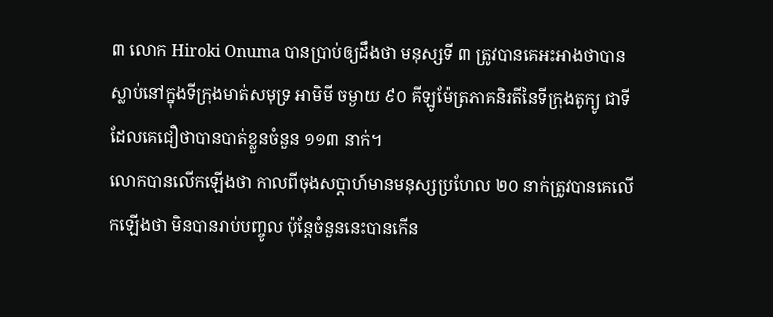៣ លោក Hiroki Onuma បានប្រាប់ឲ្យដឹងថា មនុស្សទី ៣ ត្រូវបានគេអះអាងថាបានស្លាប់នៅក្នុងទីក្រុងមាត់សមុទ្រ អាមិមី ចម្ងាយ ៩០ គីឡូម៉ែត្រភាគនិរតីនៃទីក្រុងតូក្យូ ជាទីដែលគេជឿថាបានបាត់ខ្លួនចំនួន ១១៣ នាក់។
លោកបានលើកឡើងថា កាលពីចុងសប្តាហ៍មានមនុស្សប្រហែល ២០ នាក់ត្រូវបានគេលើកឡើងថា មិនបានរាប់បញ្ចូល ប៉ុន្តែចំនួននេះបានកើន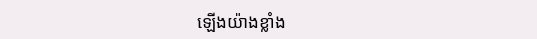ឡើងយ៉ាងខ្លាំង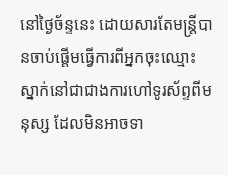នៅថ្ងៃច័ន្ទនេះ ដោយសារតែមន្រ្តីបានចាប់ផ្តើមធ្វើការពីអ្នកចុះឈ្មោះស្នាក់នៅជាជាងការហៅទូរស័ព្ទពីមនុស្ស ដែលមិនអាចទា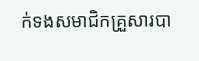ក់ទងសមាជិកគ្រួសារបា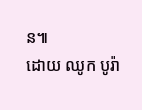ន៕
ដោយ ឈូក បូរ៉ា